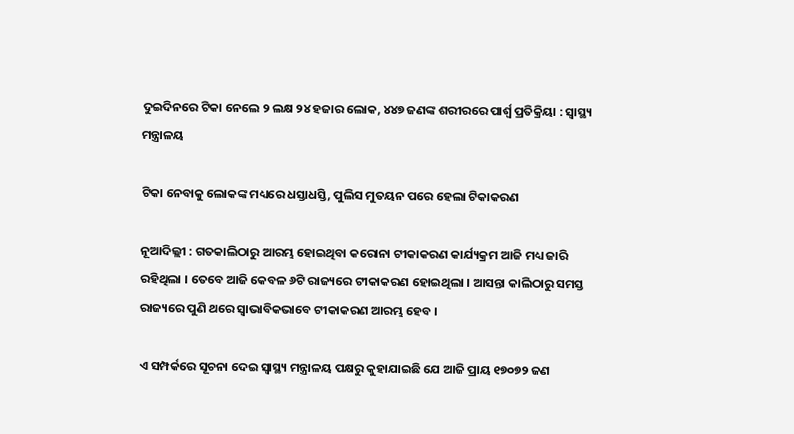ଦୁଇଦିନରେ ଟିକା ନେଲେ ୨ ଲକ୍ଷ ୨୪ ହଜାର ଲୋକ, ୪୪୭ ଜଣଙ୍କ ଶରୀରରେ ପାର୍ଶ୍ବ ପ୍ରତିକ୍ରିୟା : ସ୍ବାସ୍ଥ୍ୟ ମନ୍ତ୍ରାଳୟ

ଟିକା ନେବାକୁ ଲୋକଙ୍କ ମଧ୍ୟରେ ଧସ୍ତାଧସ୍ତି, ପୁଲିସ ମୁତୟନ ପରେ ହେଲା ଟିକାକରଣ

ନୂଆଦିଲ୍ଲୀ : ଗତକାଲିଠାରୁ ଆରମ୍ଭ ହୋଇଥିବା କରୋନା ଟୀକାକରଣ କାର୍ଯ୍ୟକ୍ରମ ଆଜି ମଧ୍ୟ ଜାରି ରହିଥିଲା । ତେବେ ଆଜି କେବଳ ୬ଟି ରାଜ୍ୟରେ ଟୀକାକରଣ ହୋଇଥିଲା । ଆସନ୍ତା କାଲିଠାରୁ ସମସ୍ତ  ରାଜ୍ୟରେ ପୁଣି ଥରେ ସ୍ବାଭାବିକଭାବେ ଟୀକାକରଣ ଆରମ୍ଭ ହେବ ।

ଏ ସମ୍ପର୍କରେ ସୂଚନା ଦେଇ ସ୍ବାସ୍ଥ୍ୟ ମନ୍ତ୍ରାଳୟ ପକ୍ଷରୁ କୁହାଯାଇଛି ଯେ ଆଜି ପ୍ରାୟ ୧୭୦୭୨ ଜଣ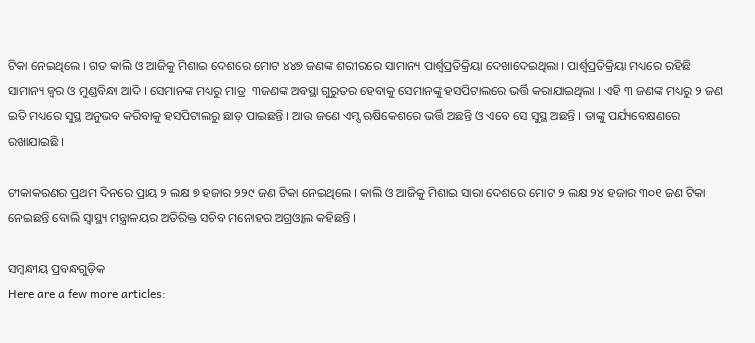ଟିକା ନେଇଥିଲେ । ଗତ କାଲି ଓ ଆଜିକୁ ମିଶାଇ ଦେଶରେ ମୋଟ ୪୪୭ ଜଣଙ୍କ ଶରୀରରେ ସାମାନ୍ୟ ପାର୍ଶ୍ବପ୍ରତିକ୍ରିୟା ଦେଖାଦେଇଥିଲା । ପାର୍ଶ୍ବପ୍ରତିକ୍ରିୟା ମଧ୍ୟରେ ରହିଛି ସାମାନ୍ୟ ଜ୍ବର ଓ ମୁଣ୍ଡବିନ୍ଧା ଆଦି । ସେମାନଙ୍କ ମଧ୍ୟରୁ ମାତ୍ର  ୩ଜଣଙ୍କ ଅବସ୍ଥା ଗୁରୁତର ହେବାକୁ ସେମାନଙ୍କୁ ହସପିଟାଲରେ ଭର୍ତ୍ତି କରାଯାଇଥିଲା । ଏହି ୩ ଜଣଙ୍କ ମଧ୍ୟରୁ ୨ ଜଣ ଇତି ମଧ୍ୟରେ ସୁସ୍ଥ ଅନୁଭବ କରିବାକୁ ହସପିଟାଲରୁ ଛାଡ଼ ପାଇଛନ୍ତି । ଆଉ ଜଣେ ଏମ୍ସ ଋଷିକେଶରେ ଭର୍ତ୍ତି ଅଛନ୍ତି ଓ ଏବେ ସେ ସୁସ୍ଥ ଅଛନ୍ତି । ତାଙ୍କୁ ପର୍ଯ୍ୟବେକ୍ଷଣରେ ରଖାଯାଇଛି ।

ଟୀକାକରଣର ପ୍ରଥମ ଦିନରେ ପ୍ରାୟ ୨ ଲକ୍ଷ ୭ ହଜାର ୨୨୯ ଜଣ ଟିକା ନେଇଥିଲେ । କାଲି ଓ ଆଜିକୁ ମିଶାଇ ସାରା ଦେଶରେ ମୋଟ ୨ ଲକ୍ଷ ୨୪ ହଜାର ୩୦୧ ଜଣ ଟିକା ନେଇଛନ୍ତି ବୋଲି ସ୍ବାସ୍ଥ୍ୟ ମନ୍ତ୍ରାଳୟର ଅତିରିକ୍ତ ସଚିବ ମନୋହର ଅଗ୍ରଓ୍ବାଲ କହିଛନ୍ତି ।

ସମ୍ବନ୍ଧୀୟ ପ୍ରବନ୍ଧଗୁଡ଼ିକ
Here are a few more articles: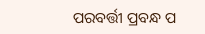ପରବର୍ତ୍ତୀ ପ୍ରବନ୍ଧ ପ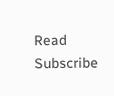Read
Subscribe